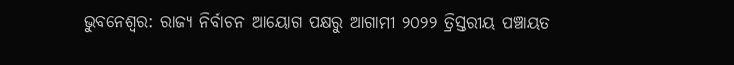ଭୁବନେଶ୍ବର: ରାଜ୍ୟ ନିର୍ବାଚନ ଆୟୋଗ ପକ୍ଷରୁ ଆଗାମୀ ୨୦୨୨ ତ୍ରିସ୍ତରୀୟ ପଞ୍ଚାୟତ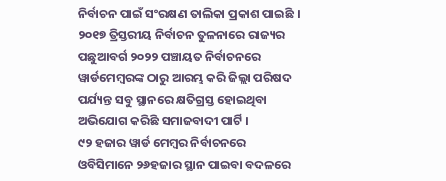ନିର୍ବାଚନ ପାଇଁ ସଂରକ୍ଷଣ ତାଲିକା ପ୍ରକାଶ ପାଇଛି । ୨୦୧୭ ତ୍ରିସ୍ତରୀୟ ନିର୍ବାଚନ ତୁଳନାରେ ରାଜ୍ୟର ପଛୁଆବର୍ଗ ୨୦୨୨ ପଞ୍ଚାୟତ ନିର୍ବାଚନରେ ୱାର୍ଡମେମ୍ବରଙ୍କ ଠାରୁ ଆରମ୍ଭ କରି ଜିଲ୍ଲା ପରିଷଦ ପର୍ଯ୍ୟନ୍ତ ସବୁ ସ୍ଥାନରେ କ୍ଷତିଗ୍ରସ୍ତ ହୋଇଥିବା ଅଭିଯୋଗ କରିଛି ସମାଜବାଦୀ ପାର୍ଟି ।
୯୨ ହଜାର ୱାର୍ଡ ମେମ୍ବର ନିର୍ବାଚନରେ ଓବିସିମାନେ ୨୬ହଜାର ସ୍ଥାନ ପାଇବା ବଦଳରେ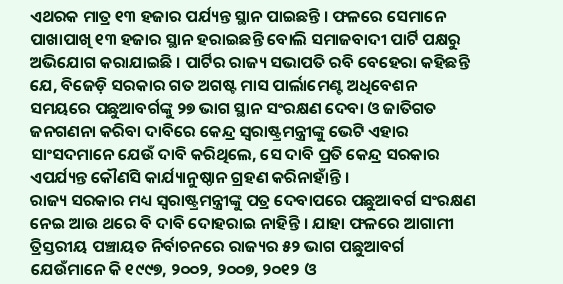ଏଥରକ ମାତ୍ର ୧୩ ହଜାର ପର୍ଯ୍ୟନ୍ତ ସ୍ଥାନ ପାଇଛନ୍ତି । ଫଳରେ ସେମାନେ ପାଖାପାଖି ୧୩ ହଜାର ସ୍ଥାନ ହରାଇଛନ୍ତି ବୋଲି ସମାଜବାଦୀ ପାର୍ଟି ପକ୍ଷରୁ ଅଭିଯୋଗ କରାଯାଇଛି । ପାର୍ଟିର ରାଜ୍ୟ ସଭାପତି ରବି ବେହେରା କହିଛନ୍ତି ଯେ, ବିଜେଡ଼ି ସରକାର ଗତ ଅଗଷ୍ଟ ମାସ ପାର୍ଲାମେଣ୍ଟ ଅଧିବେଶନ ସମୟରେ ପଛୁଆବର୍ଗଙ୍କୁ ୨୭ ଭାଗ ସ୍ଥାନ ସଂରକ୍ଷଣ ଦେବା ଓ ଜାତିଗତ ଜନଗଣନା କରିବା ଦାବିରେ କେନ୍ଦ୍ର ସ୍ୱରାଷ୍ଟ୍ରମନ୍ତ୍ରୀଙ୍କୁ ଭେଟି ଏହାର ସାଂସଦମାନେ ଯେଉଁ ଦାବି କରିଥିଲେ, ସେ ଦାବି ପ୍ରତି କେନ୍ଦ୍ର ସରକାର ଏପର୍ଯ୍ୟନ୍ତ କୌଣସି କାର୍ଯ୍ୟାନୁଷ୍ଠାନ ଗ୍ରହଣ କରିନାହାଁନ୍ତି ।
ରାଜ୍ୟ ସରକାର ମଧ୍ୟ ସ୍ୱରାଷ୍ଟ୍ରମନ୍ତ୍ରୀଙ୍କୁ ପତ୍ର ଦେବାପରେ ପଛୁଆବର୍ଗ ସଂରକ୍ଷଣ ନେଇ ଆଉ ଥରେ ବି ଦାବି ଦୋହରାଇ ନାହିନ୍ତି । ଯାହା ଫଳରେ ଆଗାମୀ ତ୍ରିସ୍ତରୀୟ ପଞ୍ଚାୟତ ନିର୍ବାଚନରେ ରାଜ୍ୟର ୫୨ ଭାଗ ପଛୁଆବର୍ଗ ଯେଉଁମାନେ କି ୧୯୯୭, ୨୦୦୨, ୨୦୦୭, ୨୦୧୨ ଓ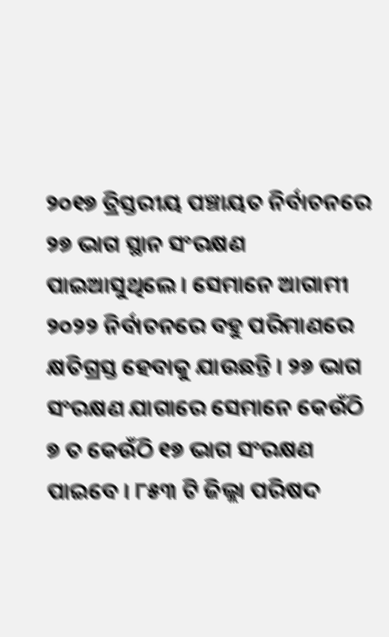୨୦୧୭ ତ୍ରିସ୍ତରୀୟ ପଞ୍ଚାୟତ ନିର୍ବାଚନରେ ୨୭ ଭାଗ ସ୍ଥାନ ସଂରକ୍ଷଣ ପାଇଆସୁଥିଲେ । ସେମାନେ ଆଗାମୀ ୨୦୨୨ ନିର୍ବାଚନରେ ବହୁ ପରିମାଣରେ କ୍ଷତିଗ୍ରସ୍ତ ହେବାକୁ ଯାଉଛନ୍ତି । ୨୭ ଭାଗ ସଂରକ୍ଷଣ ଯାଗାରେ ସେମାନେ କେଉଁଠି ୭ ତ କେଉଁଠି ୧୭ ଭାଗ ସଂରକ୍ଷଣ ପାଇବେ । ୮୫୩ ଟି ଜିଲ୍ଲା ପରିଷଦ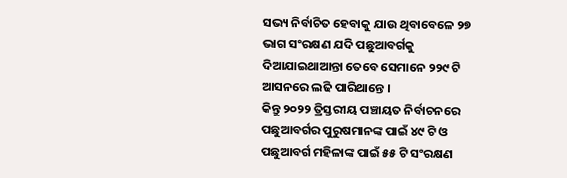ସଭ୍ୟ ନିର୍ବାଚିତ ହେବାକୁ ଯାଉ ଥିବାବେଳେ ୨୭ ଭାଗ ସଂରକ୍ଷଣ ଯଦି ପଛୁଆବର୍ଗକୁ ଦିଆଯାଇଥାଆନ୍ତା ତେବେ ସେମାନେ ୨୨୯ ଟି ଆସନରେ ଲଢି ପାରିଥାନ୍ତେ ।
କିନ୍ତୁ ୨୦୨୨ ତ୍ରିସ୍ତରୀୟ ପଞ୍ଚାୟତ ନିର୍ବାଚନରେ ପଛୁଆବର୍ଗର ପୁରୁଷମାନଙ୍କ ପାଇଁ ୪୯ ଟି ଓ ପଛୁଆବର୍ଗ ମହିଳାଙ୍କ ପାଇଁ ୫୫ ଟି ସଂରକ୍ଷଣ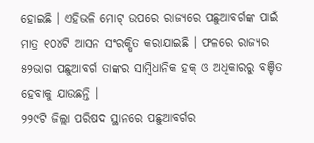ହୋଇଛି । ଏହିଭଳି ମୋଟ୍ ଉପରେ ରାଜ୍ୟରେ ପଛୁଆବର୍ଗଙ୍କ ପାଇଁ ମାତ୍ର ୧୦୪ଟି ଆସନ ସଂରକ୍ଷିତ କରାଯାଇଛି । ଫଳରେ ରାଜ୍ୟର ୫୨ଭାଗ ପଛୁଆବର୍ଗ ତାଙ୍କର ସାମ୍ବିଧାନିକ ହକ୍ ଓ ଅଧିକାରରୁ ବଞ୍ଚିତ ହେବାକୁ ଯାଉଛନ୍ତି ।
୨୨୯ଟି ଜିଲ୍ଲା ପରିଷଦ ସ୍ଥାନରେ ପଛୁଆବର୍ଗର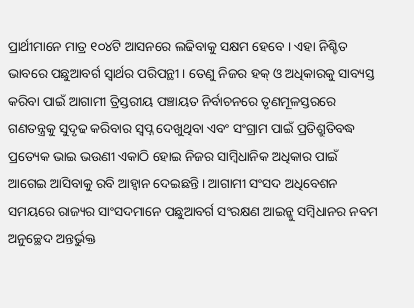ପ୍ରାର୍ଥୀମାନେ ମାତ୍ର ୧୦୪ଟି ଆସନରେ ଲଢିବାକୁ ସକ୍ଷମ ହେବେ । ଏହା ନିଶ୍ଚିତ ଭାବରେ ପଛୁଆବର୍ଗ ସ୍ଵାର୍ଥର ପରିପନ୍ଥୀ । ତେଣୁ ନିଜର ହକ୍ ଓ ଅଧିକାରକୁ ସାବ୍ୟସ୍ତ କରିବା ପାଇଁ ଆଗାମୀ ତ୍ରିସ୍ତରୀୟ ପଞ୍ଚାୟତ ନିର୍ବାଚନରେ ତୃଣମୂଳସ୍ତରରେ ଗଣତନ୍ତ୍ରକୁ ସୁଦୃଢ କରିବାର ସ୍ଵପ୍ନ ଦେଖୁଥିବା ଏବଂ ସଂଗ୍ରାମ ପାଇଁ ପ୍ରତିଶ୍ରୁତିବଦ୍ଧ ପ୍ରତ୍ୟେକ ଭାଇ ଭଉଣୀ ଏକାଠି ହୋଇ ନିଜର ସାମ୍ବିଧାନିକ ଅଧିକାର ପାଇଁ ଆଗେଇ ଆସିବାକୁ ରବି ଆହ୍ବାନ ଦେଇଛନ୍ତି । ଆଗାମୀ ସଂସଦ ଅଧିବେଶନ ସମୟରେ ରାଜ୍ୟର ସାଂସଦମାନେ ପଛୁଆବର୍ଗ ସଂରକ୍ଷଣ ଆଇନ୍କୁ ସମ୍ବିଧାନର ନବମ ଅନୁଚ୍ଛେଦ ଅନ୍ତର୍ଭୁକ୍ତ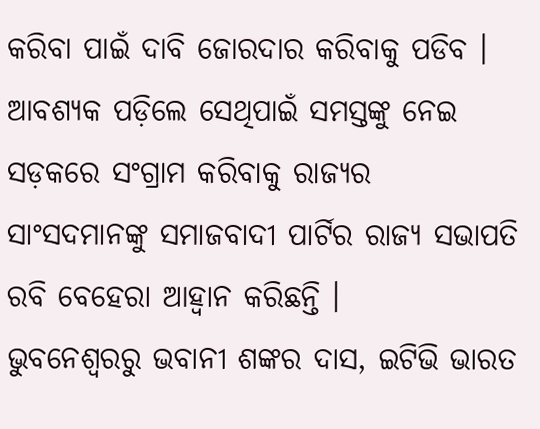କରିବା ପାଇଁ ଦାବି ଜୋରଦାର କରିବାକୁ ପଡିବ । ଆବଶ୍ୟକ ପଡ଼ିଲେ ସେଥିପାଇଁ ସମସ୍ତଙ୍କୁ ନେଇ ସଡ଼କରେ ସଂଗ୍ରାମ କରିବାକୁ ରାଜ୍ୟର ସାଂସଦମାନଙ୍କୁ ସମାଜବାଦୀ ପାର୍ଟିର ରାଜ୍ୟ ସଭାପତି ରବି ବେହେରା ଆହ୍ବାନ କରିଛନ୍ତି ।
ଭୁବନେଶ୍ବରରୁ ଭବାନୀ ଶଙ୍କର ଦାସ, ଇଟିଭି ଭାରତ